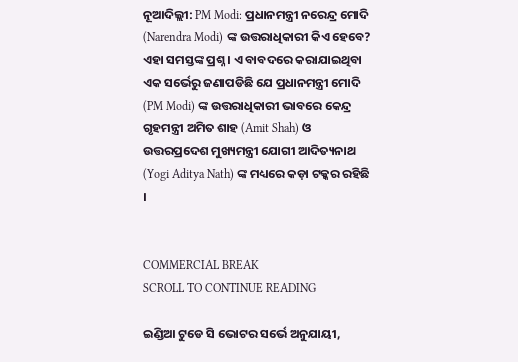ନୂଆଦିଲ୍ଲୀ: PM Modi: ପ୍ରଧାନମନ୍ତ୍ରୀ ନରେନ୍ଦ୍ର ମୋଦି (Narendra Modi) ଙ୍କ ଉତ୍ତରାଧିକାରୀ କିଏ ହେବେ? ଏହା ସମସ୍ତଙ୍କ ପ୍ରଶ୍ନ । ଏ ବାବଦରେ କରାଯାଇଥିବା ଏକ ସର୍ଭେରୁ ଜଣାପଡିଛି ଯେ ପ୍ରଧାନମନ୍ତ୍ରୀ ମୋଦି (PM Modi) ଙ୍କ ଉତ୍ତରାଧିକାରୀ ଭାବରେ କେନ୍ଦ୍ର ଗୃହମନ୍ତ୍ରୀ ଅମିତ ଶାହ (Amit Shah) ଓ ଉତ୍ତରପ୍ରଦେଶ ମୁଖ୍ୟମନ୍ତ୍ରୀ ଯୋଗୀ ଆଦିତ୍ୟନାଥ (Yogi Aditya Nath) ଙ୍କ ମଧ୍ୟରେ କଡ଼ା ଟକ୍କର ରହିଛି ।


COMMERCIAL BREAK
SCROLL TO CONTINUE READING

ଇଣ୍ଡିଆ ଟୁଡେ ସି ଭୋଟର ସର୍ଭେ ଅନୁଯାୟୀ,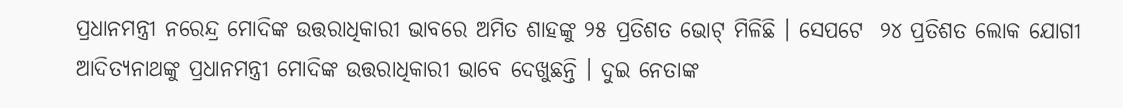ପ୍ରଧାନମନ୍ତ୍ରୀ ନରେନ୍ଦ୍ର ମୋଦିଙ୍କ ଉତ୍ତରାଧିକାରୀ ଭାବରେ ଅମିତ ଶାହଙ୍କୁ ୨୫ ପ୍ରତିଶତ ଭୋଟ୍ ମିଳିଛି । ସେପଟେ  ୨୪ ପ୍ରତିଶତ ଲୋକ ଯୋଗୀ ଆଦିତ୍ୟନାଥଙ୍କୁ ପ୍ରଧାନମନ୍ତ୍ରୀ ମୋଦିଙ୍କ ଉତ୍ତରାଧିକାରୀ ଭାବେ ଦେଖୁଛନ୍ତି । ଦୁଇ ନେତାଙ୍କ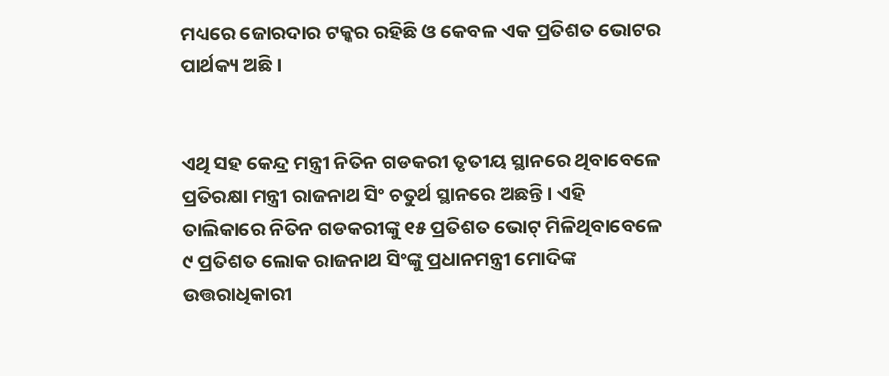ମଧ୍ୟରେ ଜୋରଦାର ଟକ୍କର ରହିଛି ଓ କେବଳ ଏକ ପ୍ରତିଶତ ଭୋଟର ପାର୍ଥକ୍ୟ ଅଛି ।


ଏଥି ସହ କେନ୍ଦ୍ର ମନ୍ତ୍ରୀ ନିତିନ ଗଡକରୀ ତୃତୀୟ ସ୍ଥାନରେ ଥିବାବେଳେ ପ୍ରତିରକ୍ଷା ମନ୍ତ୍ରୀ ରାଜନାଥ ସିଂ ଚତୁର୍ଥ ସ୍ଥାନରେ ଅଛନ୍ତି । ଏହି ତାଲିକାରେ ନିତିନ ଗଡକରୀଙ୍କୁ ୧୫ ପ୍ରତିଶତ ଭୋଟ୍ ମିଳିଥିବାବେଳେ ୯ ପ୍ରତିଶତ ଲୋକ ରାଜନାଥ ସିଂଙ୍କୁ ପ୍ରଧାନମନ୍ତ୍ରୀ ମୋଦିଙ୍କ ଉତ୍ତରାଧିକାରୀ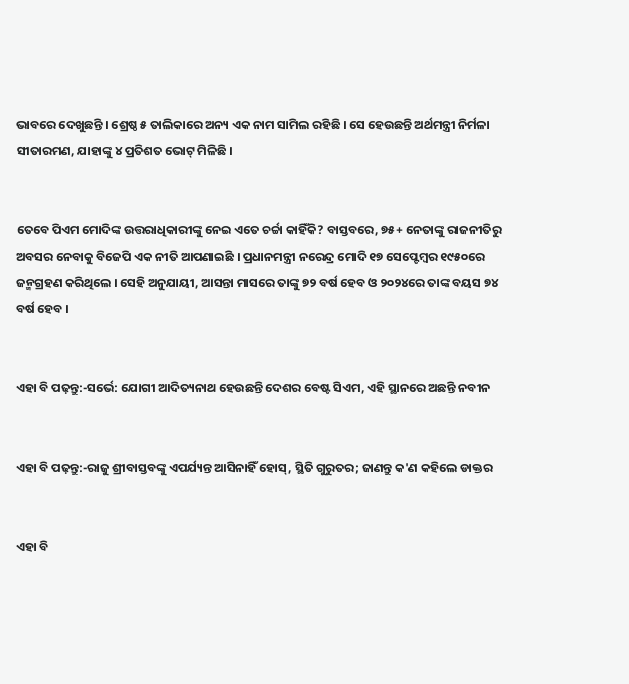ଭାବରେ ଦେଖୁଛନ୍ତି । ଶ୍ରେଷ୍ଠ ୫ ତାଲିକାରେ ଅନ୍ୟ ଏକ ନାମ ସାମିଲ ରହିଛି । ସେ ହେଉଛନ୍ତି ଅର୍ଥମନ୍ତ୍ରୀ ନିର୍ମଳା ସୀତାରମଣ, ଯାହାଙ୍କୁ ୪ ପ୍ରତିଶତ ଭୋଟ୍ ମିଳିଛି ।


ତେବେ ପିଏମ ମୋଦିଙ୍କ ଉତ୍ତରାଧିକାରୀଙ୍କୁ ନେଇ ଏତେ ଚର୍ଚ୍ଚା କାହିଁକି? ବାସ୍ତବରେ, ୭୫+ ନେତାଙ୍କୁ ରାଜନୀତିରୁ ଅବସର ନେବାକୁ ବିଜେପି ଏକ ନୀତି ଆପଣାଇଛି । ପ୍ରଧାନମନ୍ତ୍ରୀ ନରେନ୍ଦ୍ର ମୋଦି ୧୭ ସେପ୍ଟେମ୍ବର ୧୯୫୦ରେ ଜନ୍ମଗ୍ରହଣ କରିଥିଲେ । ସେହି ଅନୁଯାୟୀ, ଆସନ୍ତା ମାସରେ ତାଙ୍କୁ ୭୨ ବର୍ଷ ହେବ ଓ ୨୦୨୪ରେ ତାଙ୍କ ବୟସ ୭୪ ବର୍ଷ ହେବ ।


ଏହା ବି ପଢ଼ନ୍ତୁ:-ସର୍ଭେ: ଯୋଗୀ ଆଦିତ୍ୟନାଥ ହେଉଛନ୍ତି ଦେଶର ବେଷ୍ଟ ସିଏମ, ଏହି ସ୍ଥାନରେ ଅଛନ୍ତି ନବୀନ


ଏହା ବି ପଢ଼ନ୍ତୁ:-ରାଜୁ ଶ୍ରୀବାସ୍ତବଙ୍କୁ ଏପର୍ଯ୍ୟନ୍ତ ଆସିନାହିଁ ହୋସ୍, ସ୍ଥିତି ଗୁରୁତର; ଜାଣନ୍ତୁ କ'ଣ କହିଲେ ଡାକ୍ତର


ଏହା ବି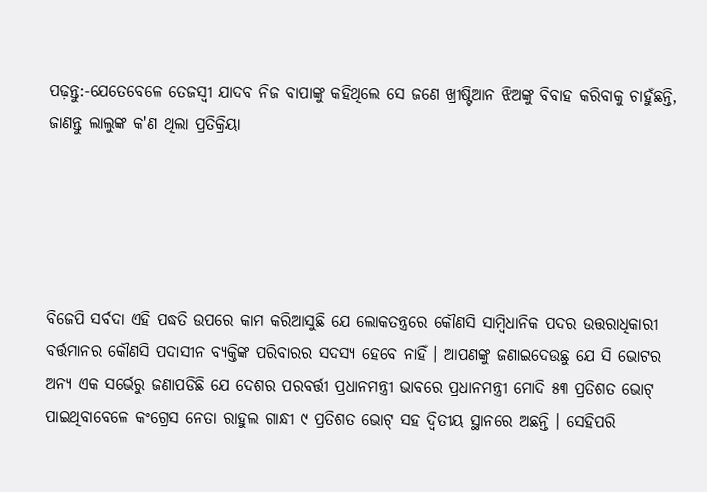ପଢ଼ନ୍ତୁ:-ଯେତେବେଳେ ତେଜସ୍ୱୀ ଯାଦବ ନିଜ ବାପାଙ୍କୁ କହିଥିଲେ ସେ ଜଣେ ଖ୍ରୀଷ୍ଟିଆନ ଝିଅଙ୍କୁ ବିବାହ କରିବାକୁ ଚାହୁଁଛନ୍ତି, ଜାଣନ୍ତୁ ଲାଲୁଙ୍କ କ'ଣ ଥିଲା ପ୍ରତିକ୍ରିୟା





ବିଜେପି ସର୍ବଦା ଏହି ପଦ୍ଧତି ଉପରେ କାମ କରିଆସୁଛି ଯେ ଲୋକତନ୍ତ୍ରରେ କୌଣସି ସାମ୍ବିଧାନିକ ପଦର ଉତ୍ତରାଧିକାରୀ ବର୍ତ୍ତମାନର କୌଣସି ପଦାସୀନ ବ୍ୟକ୍ତିଙ୍କ ପରିବାରର ସଦସ୍ୟ ହେବେ ନାହିଁ । ଆପଣଙ୍କୁ ଜଣାଇଦେଉଛୁ ଯେ ସି ଭୋଟର ଅନ୍ୟ ଏକ ସର୍ଭେରୁ ଜଣାପଡିଛି ଯେ ଦେଶର ପରବର୍ତ୍ତୀ ପ୍ରଧାନମନ୍ତ୍ରୀ ଭାବରେ ପ୍ରଧାନମନ୍ତ୍ରୀ ମୋଦି ୫୩ ପ୍ରତିଶତ ଭୋଟ୍ ପାଇଥିବାବେଳେ କଂଗ୍ରେସ ନେତା ରାହୁଲ ଗାନ୍ଧୀ ୯ ପ୍ରତିଶତ ଭୋଟ୍ ସହ ଦ୍ୱିତୀୟ ସ୍ଥାନରେ ଅଛନ୍ତି । ସେହିପରି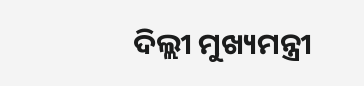ଦିଲ୍ଲୀ ମୁଖ୍ୟମନ୍ତ୍ରୀ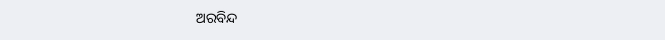ଅରବିନ୍ଦ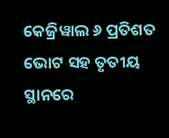କେଜ୍ରିୱାଲ ୬ ପ୍ରତିଶତ ଭୋଟ ସହ ତୃତୀୟ ସ୍ଥାନରେ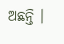ଅଛନ୍ତି ।